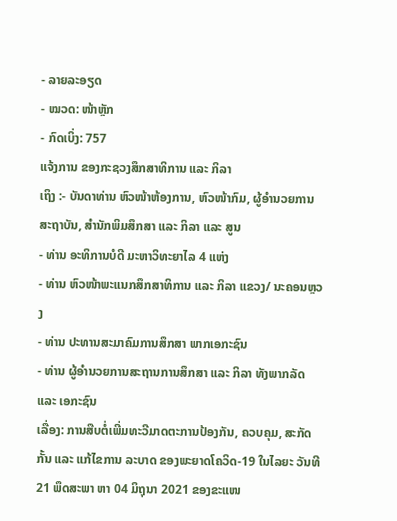- ລາຍລະອຽດ
- ໝວດ: ໜ້າຫຼັກ
- ກົດເບິ່ງ: 757
ແຈ້ງການ ຂອງກະຊວງສຶກສາທິການ ແລະ ກິລາ
ເຖິງ :- ບັນດາທ່ານ ຫົວໜ້າຫ້ອງການ, ຫົວໜ້າກົມ, ຜູ້ອໍານວຍການ ສະຖາບັນ, ສໍານັກພິມສຶກສາ ແລະ ກິລາ ແລະ ສູນ
- ທ່ານ ອະທິການບໍດີ ມະຫາວິທະຍາໄລ 4 ແຫ່ງ
- ທ່ານ ຫົວໜ້າພະແນກສຶກສາທິການ ແລະ ກິລາ ແຂວງ/ ນະຄອນຫຼວງ
- ທ່ານ ປະທານສະມາຄົມການສຶກສາ ພາກເອກະຊົນ
- ທ່ານ ຜູ້ອໍານວຍການສະຖານການສຶກສາ ແລະ ກິລາ ທັງພາກລັດ ແລະ ເອກະຊົນ
ເລື່ອງ: ການສືບຕໍ່ເພີ່ມທະວີມາດຕະການປ້ອງກັນ, ຄວບຄຸມ, ສະກັດກັ້ນ ແລະ ແກ້ໄຂການ ລະບາດ ຂອງພະຍາດໂຄວິດ-19 ໃນໄລຍະ ວັນທີ 21 ພຶດສະພາ ຫາ 04 ມິຖຸນາ 2021 ຂອງຂະແໜ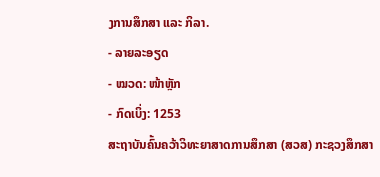ງການສຶກສາ ແລະ ກິລາ.
- ລາຍລະອຽດ
- ໝວດ: ໜ້າຫຼັກ
- ກົດເບິ່ງ: 1253
ສະຖາບັນຄົ້ນຄວ້າວິທະຍາສາດການສຶກສາ (ສວສ) ກະຊວງສຶກສາ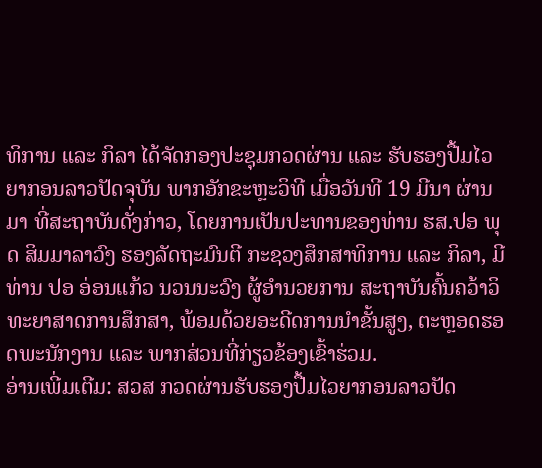ທິການ ແລະ ກິລາ ໄດ້ຈັດກອງປະຊຸມກວດຜ່ານ ແລະ ຮັບຮອງປື້ມໄວຍາກອນລາວປັດຈຸບັນ ພາກອັກຂະຫຼະວິທີ ເມື່ອວັນທີ 19 ມີນາ ຜ່ານມາ ທີ່ສະຖາບັນດັ່ງກ່າວ, ໂດຍການເປັນປະທານຂອງທ່ານ ຮສ.ປອ ພຸດ ສິມມາລາວົງ ຮອງລັດຖະມົນຕີ ກະຊວງສຶກສາທິການ ແລະ ກິລາ, ມີທ່ານ ປອ ອ່ອນແກ້ວ ນວນນະວົງ ຜູ້ອຳນວຍການ ສະຖາບັນຄົ້ນຄວ້າວິທະຍາສາດການສຶກສາ, ພ້ອມດ້ວຍອະດີດການນຳຂັ້ນສູງ, ຕະຫຼອດຮອດພະນັກງານ ແລະ ພາກສ່ວນທີ່ກ່ຽວຂ້ອງເຂົ້າຮ່ວມ.
ອ່ານເພີ່ມເຕີມ: ສວສ ກວດຜ່ານຮັບຮອງປື້ມໄວຍາກອນລາວປັດ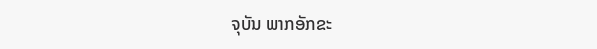ຈຸບັນ ພາກອັກຂະ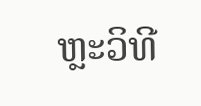ຫຼະວິທີ